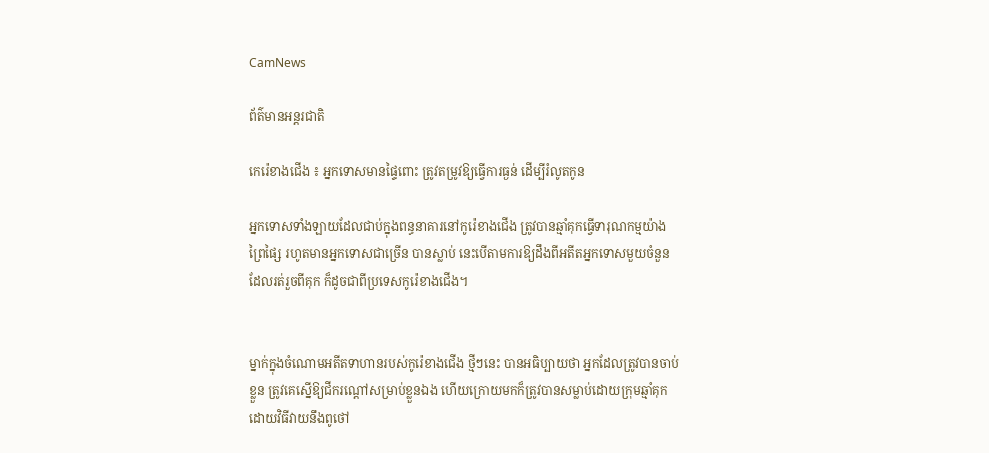CamNews

ព័ត៌មានអន្តរជាតិ

កេរ៉េខាងជើង ៖ អ្នកទោសមានផ្ទៃពោះ ត្រូវតម្រូវឱ្យធ្វើការធ្ងន់ ដើម្បីរំលូតកូន

អ្នកទោសទាំងឡាយដែលជាប់ក្នុងពន្ធនាគារនៅកូរ៉េខាងជើង ត្រូវបានឆ្មាំគុកធ្វើទារុណកម្មយ៉ាង
ព្រៃផ្សៃ រហូតមានអ្នកទោសជាច្រើន បានស្លាប់ នេះបើតាមការឱ្យដឹងពីអតីតអ្នកទោសមួយចំនួន
ដែលរត់រួចពីគុក ក៏ដូចជាពីប្រទេសកូរ៉េខាងជើង។


ម្នាក់ក្នុងចំណោមអតីតទាហានរបស់កូរ៉េខាងជើង ថ្មីៗនេះ បានអធិប្បាយថា អ្នកដែលត្រូវបានចាប់
ខ្លួន ត្រូវគេស្នើឱ្យជីករណ្ដៅសម្រាប់ខ្លួនឯង ហើយក្រោយមកក៏ត្រូវបានសម្លាប់ដោយក្រុមឆ្មាំគុក
ដោយវិធីវាយនឹងពូថៅ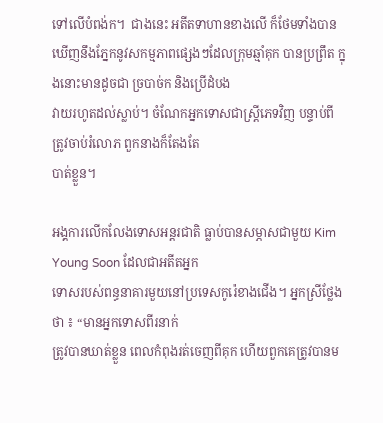ទៅលើបំពង់ក។  ជាងនេះ អតីតទាហានខាងលើ ក៏ថែមទាំងបានឃើញនឹងភ្នែកនូវសកម្មភាពផ្សេងៗដែលក្រុមឆ្មាំគុក បានប្រព្រឹត ក្នុងនោះមានដូចជា ច្របាច់ក និងប្រើដំបង
វាយរហូតដល់ស្លាប់។ ចំណែកអ្នកទោសជាស្ដ្រីភេទវិញ បន្ទាប់ពីត្រូវចាប់រំលោភ ពួកនាងក៏តែងតែ
បាត់ខ្លួន។

អង្គការលើកលែងទោសអន្ដរជាតិ ធ្លាប់បានសម្ភាសជាមួយ Kim Young Soon ដែលជាអតីតអ្នក
ទោសរបស់ពន្ធនាគារមួយនៅប្រទេសកូរ៉េខាងជើង។ អ្នកស្រីថ្លែងថា ៖ “មានអ្នកទោសពីរនាក់
ត្រូវបានឃាត់ខ្លួន ពេលកំពុងរត់ចេញពីគុក ហើយពួកគេត្រូវបានម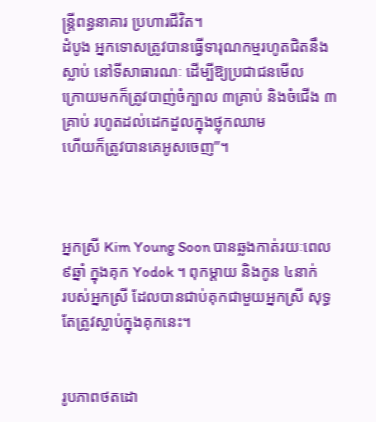ន្ដ្រីពន្ធនាគារ ប្រហារជីវិត។
ដំបូង អ្នកទោសត្រូវបានធ្វើទារុណកម្មរហូតជិតនឹងស្លាប់ នៅទីសាធារណៈ ដើម្បីឱ្យប្រជាជនមើល
ក្រោយមកក៏ត្រូវបាញ់ចំក្បាល ៣គ្រាប់ និងចំជើង ៣គ្រាប់ រហូតដល់ដេកដួលក្នុងថ្លុកឈាម
ហើយក៏ត្រូវបានគេអូសចេញ”។



អ្នកស្រី Kim Young Soon បានឆ្លងកាត់រយៈពេល ៩ឆ្នាំ ក្នុងគុក Yodok ។ ពុកម្ដាយ និងកូន ៤នាក់
របស់អ្នកស្រី ដែលបានជាប់គុកជាមួយអ្នកស្រី សុទ្ធតែត្រូវស្លាប់ក្នុងគុកនេះ។


រូបភាពថតដោ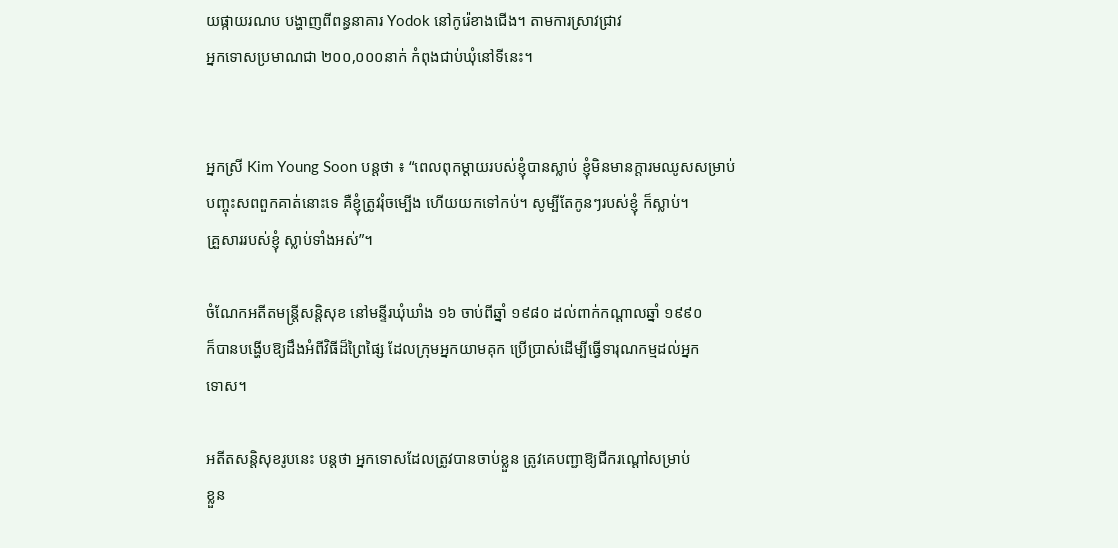យផ្កាយរណប បង្ហាញពីពន្ធនាគារ Yodok នៅកូរ៉េខាងជើង។ តាមការស្រាវជ្រាវ
អ្នកទោសប្រមាណជា ២០០,០០០នាក់ កំពុងជាប់ឃុំនៅទីនេះ។


អ្នកស្រី Kim Young Soon បន្ដថា ៖ “ពេលពុកម្ដាយរបស់ខ្ញុំបានស្លាប់ ខ្ញុំមិនមានក្ដារមឈូសសម្រាប់
បញ្ចុះសពពួកគាត់នោះទេ គឺខ្ញុំត្រូវរុំចម្បើង ហើយយកទៅកប់។ សូម្បីតែកូនៗរបស់ខ្ញុំ ក៏ស្លាប់។
គ្រួសាររបស់ខ្ញុំ ស្លាប់ទាំងអស់”។

ចំណែកអតីតមន្ដ្រីសន្ដិសុខ នៅមន្ទីរឃុំឃាំង ១៦ ចាប់ពីឆ្នាំ ១៩៨០ ដល់ពាក់កណ្ដាលឆ្នាំ ១៩៩០
ក៏បានបង្ហើបឱ្យដឹងអំពីវិធីដ៏ព្រៃផ្សៃ ដែលក្រុមអ្នកយាមគុក ប្រើប្រាស់ដើម្បីធ្វើទារុណកម្មដល់អ្នក
ទោស។

អតីតសន្ដិសុខរូបនេះ បន្ដថា អ្នកទោសដែលត្រូវបានចាប់ខ្លួន ត្រូវគេបញ្ជាឱ្យជីករណ្ដៅសម្រាប់
ខ្លួន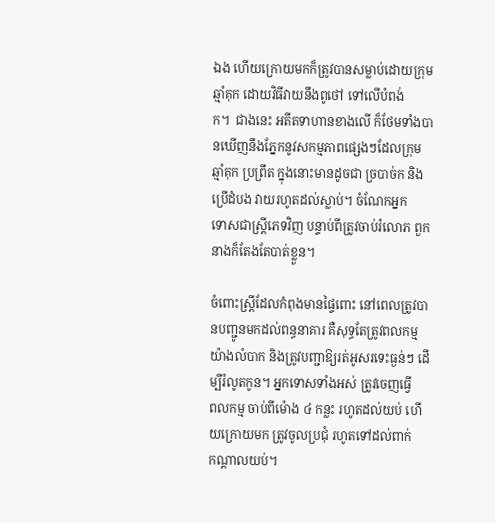ឯង ហើយក្រោយមកក៏ត្រូវបានសម្លាប់ដោយក្រុមឆ្មាំគុក ដោយវិធីវាយនឹងពូថៅ ទៅលើបំពង់
ក។  ជាងនេះ អតីតទាហានខាងលើ ក៏ថែមទាំងបានឃើញនឹងភ្នែកនូវសកម្មភាពផ្សេងៗដែលក្រុម
ឆ្មាំគុក ប្រព្រឹត ក្នុងនោះមានដូចជា ច្របាច់ក និងប្រើដំបង វាយរហូតដល់ស្លាប់។ ចំណែកអ្នក
ទោសជាស្ដ្រីភេទវិញ បន្ទាប់ពីត្រូវចាប់រំលោភ ពួកនាងក៏តែងតែបាត់ខ្លួន។

ចំពោះស្ដ្រីដែលកំពុងមានផ្ទៃពោះ នៅពេលត្រូវបានបញ្ជូនមកដល់ពន្ធនាគារ គឺសុទ្ធតែត្រូវពលកម្ម
យ៉ាងលំបាក និងត្រូវបញ្ជាឱ្យរត់អូសរទេះធ្ងន់ៗ ដើម្បីរំលូតកូន។ អ្នកទោសទាំងអស់ ត្រូវចេញធ្វើ
ពលកម្ម ចាប់ពីម៉ោង ៤ កន្លះ រហូតដល់យប់ ហើយក្រោយមក ត្រូវចូលប្រជុំ រហូតទៅដល់ពាក់
កណ្ដាលយប់។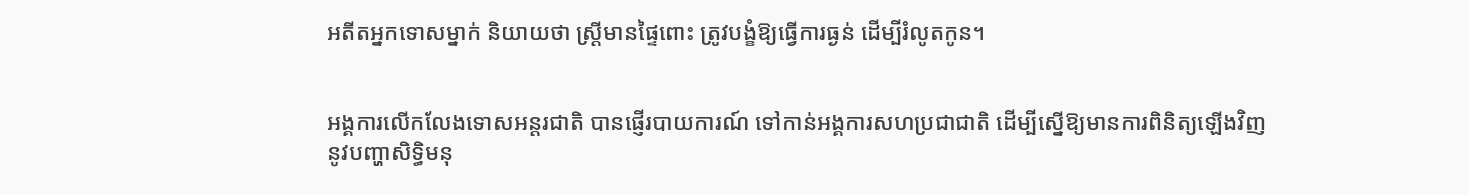អតីតអ្នកទោសម្នាក់ និយាយថា ស្ដ្រីមានផ្ទៃពោះ ត្រូវបង្ខំឱ្យធ្វើការធ្ងន់ ដើម្បីរំលូតកូន។


អង្គការលើកលែងទោសអន្ដរជាតិ បានផ្ញើរបាយការណ៍ ទៅកាន់អង្គការសហប្រជាជាតិ ដើម្បីស្នើឱ្យមានការពិនិត្យឡើងវិញនូវបញ្ហាសិទ្ធិមនុ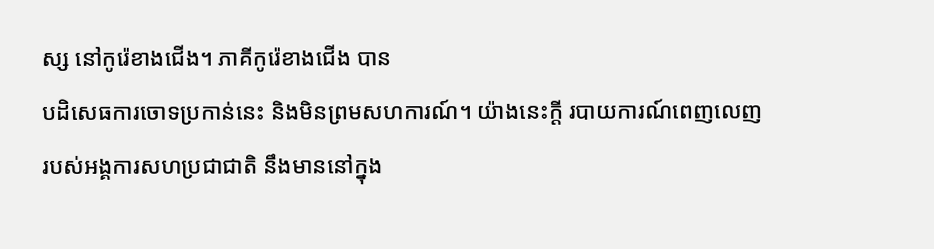ស្ស នៅកូរ៉េខាងជើង។ ភាគីកូរ៉េខាងជើង បាន
បដិសេធការចោទប្រកាន់នេះ និងមិនព្រមសហការណ៍។ យ៉ាងនេះក្ដី របាយការណ៍ពេញលេញ
របស់អង្គការសហប្រជាជាតិ នឹងមាននៅក្នុង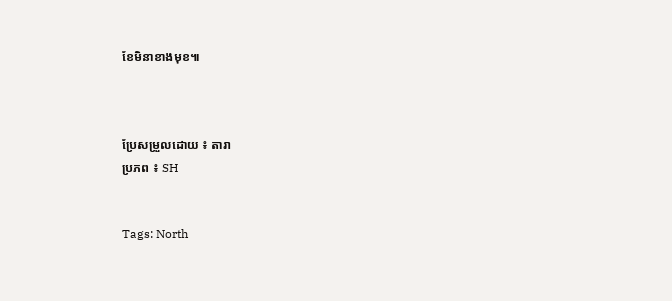ខែមិនាខាងមុខ៕



ប្រែសម្រួលដោយ ៖ តារា
ប្រភព ៖ SH


Tags: North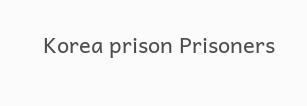Korea prison Prisoners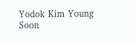Yodok Kim Young Soon